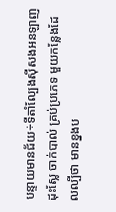បន្ទាយមានជ័យ÷ទីតាំល្បែងសុីសងអនឡាញដុះស្លែ ចាក់បាល់ គ្រប់ប្រភេទ មួយកន្លែងដែលល្បីថា មានខ្នងប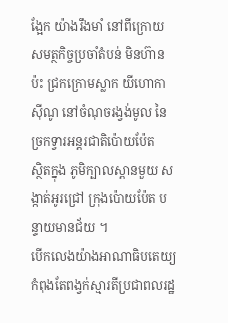ង្អែក យ៉ាងរឹងមាំ នៅពីក្រោយ សមត្ថកិច្ចប្រចាំតំបន់ មិនហ៊ានប៉ះ ជ្រកក្រោមស្លាក យីហោកាស៊ីណូ នៅចំណុចរង្វង់មូល នៃច្រកទ្វារអន្តរជាតិប៉ោយប៉ែត
ស្ថិតក្នុង ភូមិក្បាលស្ពានមួយ សង្កាត់អូរជ្រៅ ក្រុងប៉ោយប៉ែត បន្ទាយមានជ័យ ។
បើកលេងយ៉ាងអាណាធិបតេយ្យកំពុងតែពង្វក់ស្មារតីប្រជាពលរដ្ឋ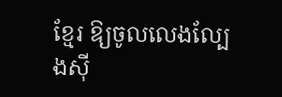ខ្មែរ ឱ្យចូលលេងល្បែងសុី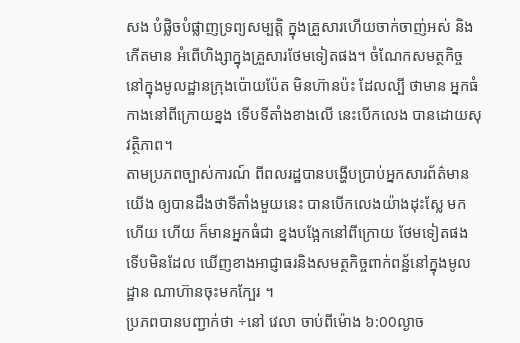សង បំផ្លិចបំផ្លាញទ្រព្យសម្បត្ដិ ក្នុងគ្រួសារហើយចាក់ចាញ់អស់ និង កើតមាន អំពើហិង្សាក្នុងគ្រួសារថែមទៀតផង។ ចំណែកសមត្ថកិច្ច នៅក្នុងមូលដ្ឋានក្រុងប៉ោយប៉ែត មិនហ៊ានប៉ះ ដែលល្បី ថាមាន អ្នកធំ កាងនៅពីក្រោយខ្នង ទើបទីតាំងខាងលើ នេះបើកលេង បានដោយសុវត្ថិភាព។
តាមប្រភពច្បាស់ការណ៍ ពីពលរដ្ឋបានបង្ហើបប្រាប់អ្នកសារព័ត៌មានយើង ឲ្យបានដឹងថាទីតាំងមួយនេះ បានបើកលេងយ៉ាងដុះស្លែ មកហើយ ហើយ ក៏មានអ្នកធំជា ខ្នងបង្អែកនៅពីក្រោយ ថែមទៀតផង ទើបមិនដែល ឃើញខាងអាជ្ញាធរនិងសមត្ថកិច្ចពាក់ពន្ឋ័នៅក្នុងមូលដ្ឋាន ណាហ៊ានចុះមកក្បែរ ។
ប្រភពបានបញ្ជាក់ថា ÷នៅ វេលា ចាប់ពីម៉ោង ៦:00ល្ងាច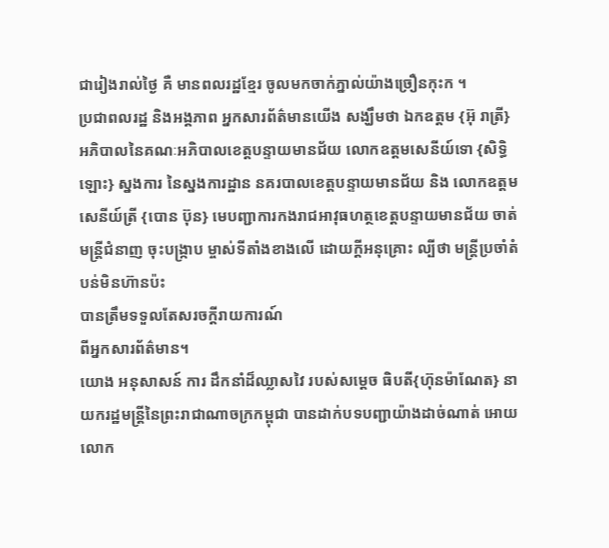ជារៀងរាល់ថ្ងៃ គឺ មានពលរដ្ឋខ្មែរ ចូលមកចាក់ភ្នាល់យ៉ាងច្រឿនកុះក ។
ប្រជាពលរដ្ឋ និងអង្គភាព អ្នកសារព័ត៌មានយើង សង្ឃឹមថា ឯកឧត្តម {អ៊ុ រាត្រី} អភិបាលនៃគណៈអភិបាលខេត្តបន្ទាយមានជ័យ លោកឧត្តមសេនីយ៍ទោ {សិទ្ធិ ឡោះ} ស្នងការ នៃស្នងការដ្ឋាន នគរបាលខេត្តបន្ទាយមានជ័យ និង លោកឧត្តមសេនីយ៍ត្រី {បោន ប៊ុន} មេបញ្ជាការកងរាជអាវុធហត្ថខេត្តបន្ទាយមានជ័យ ចាត់មន្ត្រីជំនាញ ចុះបង្ក្រាប ម្ចាស់ទីតាំងខាងលើ ដោយក្តីអនុគ្រោះ ល្បីថា មន្ត្រីប្រចាំតំបន់មិនហ៊ានប៉ះ
បានត្រឹមទទួលតែសរចក្តីរាយការណ៍
ពីអ្នកសារព័ត៌មាន។
យោង អនុសាសន៍ ការ ដឹកនាំដ៏ឈ្លាសវៃ របស់សម្តេច ធិបតី{ហ៊ុនម៉ាណែត} នាយករដ្ឋមន្ត្រីនៃព្រះរាជាណាចក្រកម្ពុជា បានដាក់បទបញ្ជាយ៉ាងដាច់ណាត់ អោយ លោក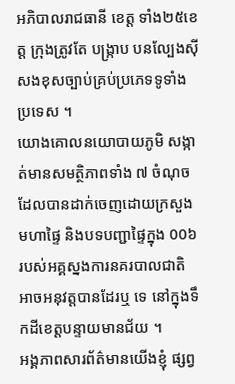អភិបាលរាជធានី ខេត្ត ទាំង២៥ខេត្ត ក្រុងត្រូវតែ បង្ក្រាប បនល្បែងស៊ីសងខុសច្បាប់គ្រប់ប្រភេទទូទាំងប្រទេស ។
យោងគោលនយោបាយភូមិ សង្កាត់មានសមត្ថិភាពទាំង ៧ ចំណុចដែលបានដាក់ចេញដោយក្រសួងមហាផ្ទៃ និងបទបញ្ជាផ្ទៃក្នុង 00៦ របស់អគ្គស្នងការនគរបាលជាតិ អាចអនុវត្តបានដែរឬ ទេ នៅក្នុងទឹកដីខេត្តបន្ទាយមានជ័យ ។
អង្គភាពសារព័ត៌មានយើងខ្ញុំ ផ្សព្វ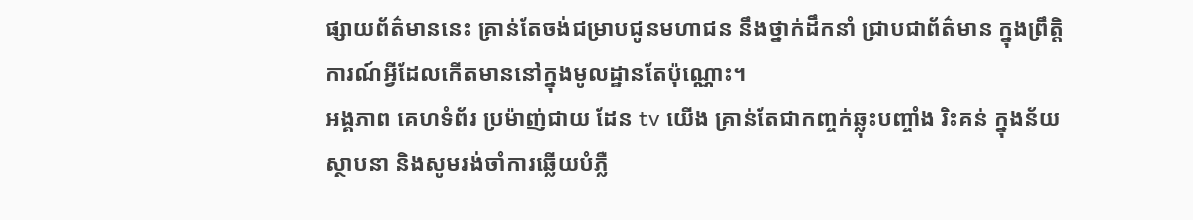ផ្សាយព័ត៌មាននេះ គ្រាន់តែចង់ជម្រាបជូនមហាជន នឹងថ្នាក់ដឹកនាំ ជ្រាបជាព័ត៌មាន ក្នុងព្រឹត្តិការណ៍អ្វីដែលកើតមាននៅក្នុងមូលដ្ឋានតែប៉ុណ្ណោះ។
អង្គភាព គេហទំព័រ ប្រម៉ាញ់ជាយ ដែន tv យើង គ្រាន់តែជាកញ្ចក់ឆ្លុះបញ្ចាំង រិះគន់ ក្នុងន័យស្ថាបនា និងសូមរង់ចាំការឆ្លើយបំភ្លឺ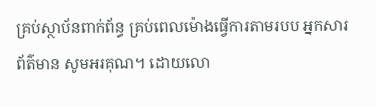គ្រប់ស្ថាប័នពាក់ព័ន្ធ គ្រប់ពេលម៉ោងធ្វើការតាមរបប អ្នកសារព័ត៌មាន សូមអរគុណ។ ដោយលោ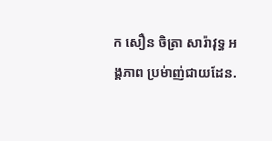ក សឿន ចិត្រា សារ៉ាវុទ្ធ អង្គភាព ប្រម់ាញ់ជាយដែន.